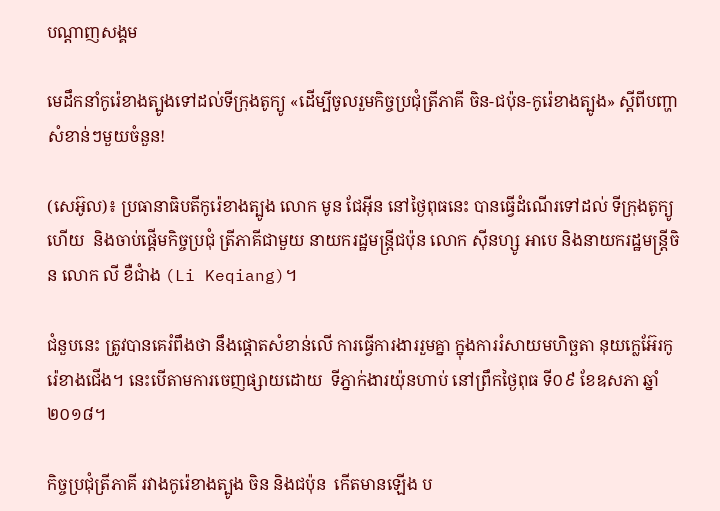បណ្តាញសង្គម

មេដឹកនាំកូរ៉េខាងត្បូងទៅដល់ទីក្រុងតូក្យូ «ដើម្បីចូលរួមកិច្ចប្រជុំត្រីភាគី ចិន-ជប៉ុន-កូរ៉េខាងត្បូង» ស្តីពីបញ្ហាសំខាន់ៗមួយចំនួន!

(សេអ៊ូល)៖ ប្រធានាធិបតីកូរ៉េខាងត្បូង លោក មូន ជែអ៊ីន នៅថ្ងៃពុធនេះ បានធ្វើដំណើរទៅដល់ ទីក្រុងតូក្យូហើយ  និងចាប់ផ្តើមកិច្ចប្រជុំ ត្រីភាគីជាមួយ នាយករដ្ឋមន្ត្រីជប៉ុន លោក ស៊ីនហ្សូ អាបេ និងនាយករដ្ឋមន្ត្រីចិន លោក លី ខឺជាំង (Li Keqiang)។

ជំនួបនេះ ត្រូវបានគេរំពឹងថា នឹងផ្ដោតសំខាន់លើ ការធ្វើការងាររួមគ្នា ក្នុងការរំសាយមហិច្ឆតា នុយក្លេអ៊ែរកូរ៉េខាងជើង។ នេះបើតាមការចេញផ្សាយដោយ  ទីភ្នាក់ងារយ៉ុនហាប់ នៅព្រឹកថ្ងៃពុធ ទី០៩ ខែឧសភា ឆ្នាំ២០១៨។

កិច្ចប្រជុំត្រីភាគី រវាងកូរ៉េខាងត្បូង ចិន និងជប៉ុន  កើតមានឡើង ប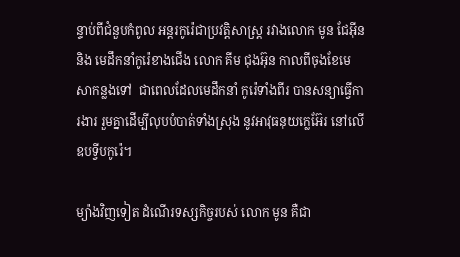ន្ទាប់ពីជំនួបកំពូល អន្តរកូរ៉េជាប្រវត្តិសាស្ត្រ រវាងលោក មូន ជែអ៊ីន និង មេដឹកនាំកូរ៉េខាងជើង លោក គីម ជុងអ៊ុន កាលពីចុងខែមេសាកន្លងទៅ  ជាពេលដែលមេដឹកនាំ កូរ៉េទាំងពីរ បានសន្យាធ្វើការងារ រួមគ្នាដើម្បីលុបបំបាត់ទាំងស្រុង នូវអាវុធនុយក្លេអ៊ែរ នៅលើឧបទ្វីបកូរ៉េ។

ម្យ៉ាងវិញទៀត ដំណើរទស្សកិច្ចរបស់ លោក មូន គឺជា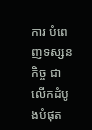ការ បំពេញទស្សនកិច្ច ជាលើកដំបូងបំផុត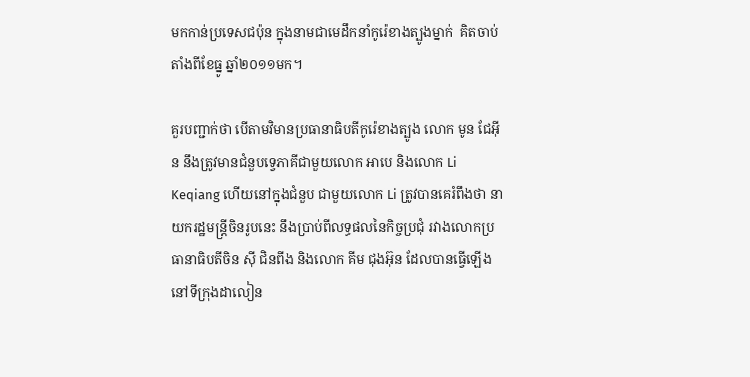មកកាន់ប្រទេសជប៉ុន ក្នុងនាមជាមេដឹកនាំកូរ៉េខាងត្បូងម្នាក់  គិតចាប់តាំងពីខែធ្នូ ឆ្នាំ២០១១មក។

គួរបញ្ជាក់ថា បើតាមវិមានប្រធានាធិបតីកូរ៉េខាងត្បូង លោក មូន ជែអ៊ីន នឹងត្រូវមានជំនួបទ្វេភាគីជាមួយលោក អាបេ និងលោក Li Keqiang ហើយនៅក្នុងជំនួប ជាមួយលោក Li ត្រូវបានគេរំពឹងថា នាយករដ្ឋមន្ត្រីចិនរូបនេះ នឹងប្រាប់ពីលទ្ធផលនៃកិច្ចប្រជុំ រវាងលោកប្រធានាធិបតីចិន ស៊ី ជិនពីង និងលោក គីម ជុងអ៊ុន ដែលបានធ្វើឡើង នៅទីក្រុងដាលៀន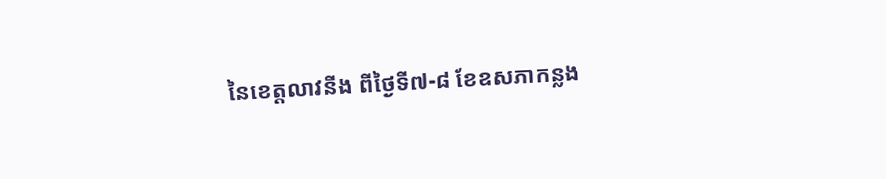នៃខេត្តលាវនីង ពីថ្ងៃទី៧-៨ ខែឧសភាកន្លង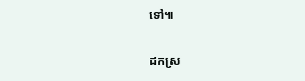ទៅ៕

ដកស្រ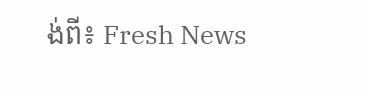ង់ពី៖ Fresh News